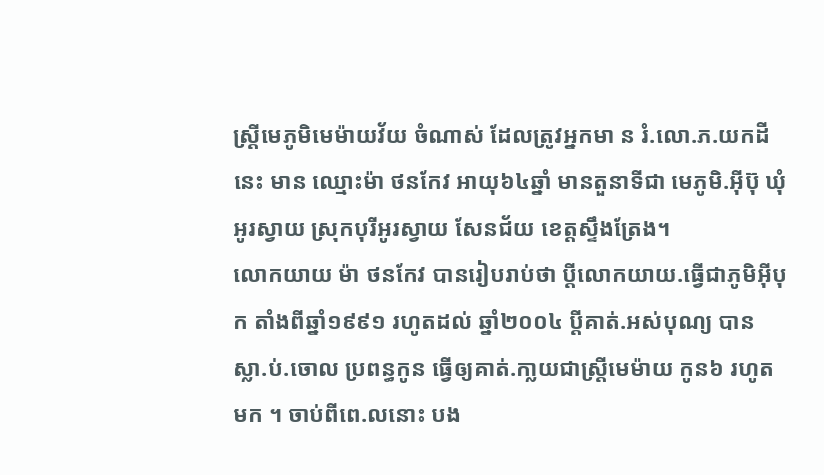ស្រី្តមេភូមិមេម៉ាយវ័យ ចំណាស់ ដែលត្រូវអ្នកមា ន រំ.លោ.ភ.យកដីនេះ មាន ឈ្មោះម៉ា ថនកែវ អាយុ៦៤ឆ្នាំ មានតួនាទីជា មេភូមិ.អ៊ីប៊ុ ឃុំអូរស្វាយ ស្រុកបុរីអូរស្វាយ សែនជ័យ ខេត្តស្ទឹងត្រែង។
លោកយាយ ម៉ា ថនកែវ បានរៀបរាប់ថា ប្តីលោកយាយ.ធ្វើជាភូមិអ៊ីបុក តាំងពីឆ្នាំ១៩៩១ រហូតដល់ ឆ្នាំ២០០៤ បី្តគាត់.អស់បុណ្យ បានស្លា.ប់.ចោល ប្រពន្ធកូន ធ្វើឲ្យគាត់.កា្លយជាស្រ្តីមេម៉ាយ កូន៦ រហូតមក ។ ចាប់ពីពេ.លនោះ បង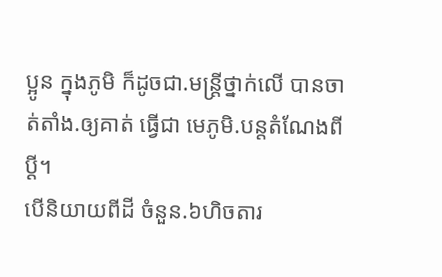ប្អូន ក្នុងភូមិ ក៏ដូចជា.មន្ត្រីថ្នាក់លើ បានចាត់តាំង.ឲ្យគាត់ ធ្វើជា មេភូមិ.បន្តតំណែងពីប្តី។
បើនិយាយពីដី ចំនួន.៦ហិចតារ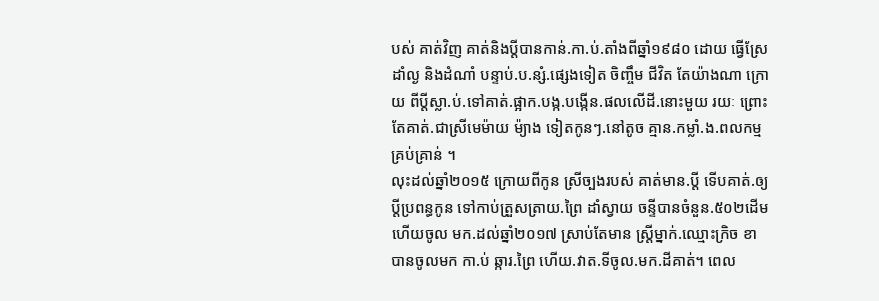បស់ គាត់វិញ គាត់និងប្តីបានកាន់.កា.ប់.តាំងពីឆ្នាំ១៩៨០ ដោយ ធ្វើស្រែ ដាំល្ង និងដំណាំ បន្ទាប់.ប.ន្សំ.ផ្សេងទៀត ចិញ្ចឹម ជីវិត តែយ៉ាងណា ក្រោយ ពីប្តីស្លា.ប់.ទៅគាត់.ផ្អាក.បង្ក.បង្កើន.ផលលើដី.នោះមួយ រយៈ ព្រោះតែគាត់.ជាស្រីមេម៉ាយ ម៉្យាង ទៀតកូនៗ.នៅតូច គ្មាន.កម្លាំ.ង.ពលកម្មគ្រប់គ្រាន់ ។
លុះដល់ឆ្នាំ២០១៥ ក្រោយពីកូន ស្រីច្បងរបស់ គាត់មាន.ប្តី ទើបគាត់.ឲ្យប្តីប្រពន្ធកូន ទៅកាប់ត្រួសត្រាយ.ព្រៃ ដាំស្វាយ ចន្ទីបានចំនួន.៥០២ដើម ហើយចូល មក.ដល់ឆ្នាំ២០១៧ ស្រាប់តែមាន ស្រ្តីម្នាក់.ឈ្មោះក្រិច ខា បានចូលមក កា.ប់ ឆ្ការ.ព្រៃ ហើយ.វាត.ទីចូល.មក.ដីគាត់។ ពេល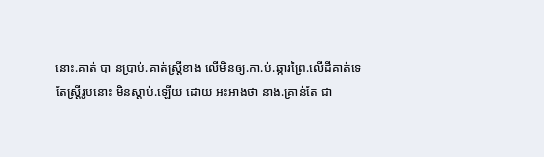នោះ.គាត់ បា នប្រាប់.គាត់ស្រ្តីខាង លើមិនឲ្យ.កា.ប់.ឆ្ការព្រៃ.លើដីគាត់ទេ
តែស្រ្តីរូបនោះ មិនស្តាប់.ឡើយ ដោយ អះអាងថា នាង.គ្រាន់តែ ជា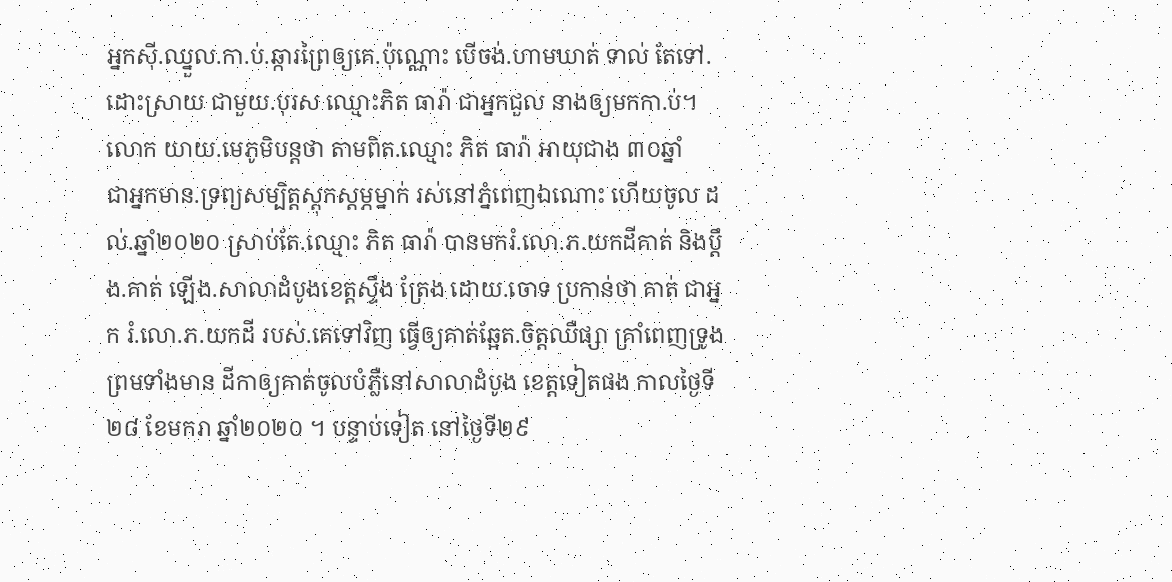អ្នកស៊ី.ឈ្នួល.កា.ប់.ឆ្ការព្រៃឲ្យគេ.ប៉ុណ្ណោះ បើចង់.ហាមឃាត់ ទាល់ តែទៅ.ដោះស្រាយ ជាមួយ.បុរស ឈ្មោះភិត ធារ៉ា ជាអ្នកជួល នាងឲ្យមកកា.ប់។លោក យាយ.មេភូមិបន្តថា តាមពិត.ឈ្មោះ ភិត ធារ៉ា អាយុជាង ៣០ឆ្នាំ
ជាអ្នកមាន.ទ្រព្យសម្បិត្តស្តុកស្តម្ភម្នាក់ រស់នៅភ្នំពេញឯណោះ ហើយចូល ដល់.ឆ្នាំ២០២០ ស្រាប់តែ.ឈ្មោះ ភិត ធារ៉ា បានមករំ.លោ.ភ.យកដីគាត់ និងប្តឹង.គាត់ ឡើង.សាលាដំបូងខេត្តស្ទឹង ត្រែង ដោយ.ចោទ ប្រកាន់ថា គាត់ ជាអ្នក រំ.លោ.ភ.យកដី របស់.គេទៅវិញ ធ្វើឲ្យគាត់ឆ្អែត.ចិត្តឈឺផ្សា គ្រាំពេញទ្រូង
ព្រមទាំងមាន ដីកាឲ្យគាត់ចូលបំភ្លឺនៅសាលាដំបូង ខេត្តទៀតផង កាលថ្ងៃទី២៨ ខែមករា ឆ្នាំ២០២០ ។ បន្ទាប់ទៀត នៅថ្ងៃទី២៩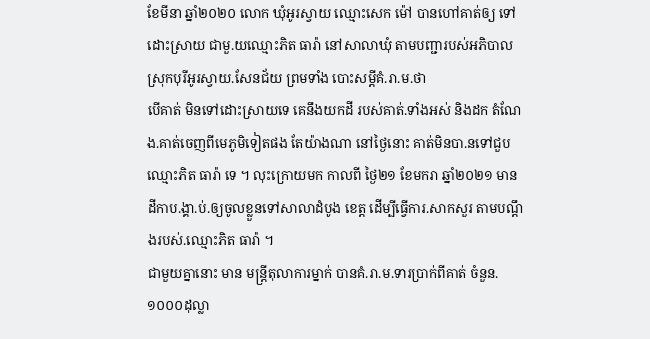ខែមីនា ឆ្នាំ២០២០ លោក ឃុំអូរស្វាយ ឈ្មោះសេក ម៉ៅ បានហៅគាត់ឲ្យ ទៅដោះស្រាយ ជាមួ.យឈ្មោះភិត ធារ៉ា នៅសាលាឃុំ តាមបញ្ជារបស់អភិបាលស្រុកបុរីអូរស្វាយ.សែនជ័យ ព្រមទាំង បោះសម្តីគំ.រា.ម.ថា
បើគាត់ មិនទៅដោះស្រាយទេ គេនឹងយកដី របស់គាត់.ទាំងអស់ និងដក តំណែង.គាត់ចេញពីមេភូមិទៀតផង តែយ៉ាងណា នៅថ្ងៃនោះ គាត់មិនបា.នទៅជួប ឈ្មោះភិត ធារ៉ា ទេ ។ លុះក្រោយមក កាលពី ថ្ងៃ២១ ខែមករា ឆ្នាំ២០២១ មាន ដីកាប.ង្គា.ប់.ឲ្យចូលខ្លួនទៅសាលាដំបូង ខេត្ត ដើម្បីធ្វើការ.សាកសួរ តាមបណ្តឹងរបស់.ឈ្មោះភិត ធារ៉ា ។
ជាមួយគ្នានោះ មាន មន្ត្រីតុលាការម្នាក់ បានគំ.រា.ម.ទារប្រាក់ពីគាត់ ចំនួន.១០០០ដុល្លា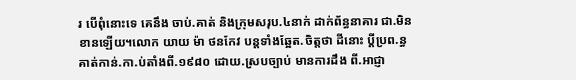រ បើពុំនោះទេ គេនឹង ចាប់.គាត់ និងក្រុមសរុប.៤នាក់ ដាក់ព័ន្ធនាគារ ជា.មិនខានឡើយ។លោក យាយ ម៉ា ថនកែវ បន្តទាំងឆ្អែត.ចិត្តថា ដីនោះ ប្តីប្រព.ន្ធគាត់កាន់.កា.ប់តាំងពី.១៩៨០ ដោយ.ស្របច្បាប់ មានការដឹង ពី.អាជ្ញា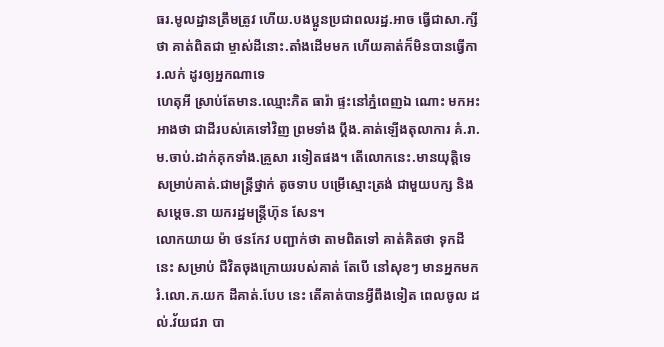ធរ.មូលដ្ឋានត្រឹមត្រូវ ហើយ.បងប្អូនប្រជាពលរដ្ឋ.អាច ធ្វើជាសា.ក្សីថា គាត់ពិតជា ម្ចាស់ដីនោះ.តាំងដើមមក ហើយគាត់ក៏មិនបានធ្វើការ.លក់ ដូរឲ្យអ្នកណាទេ
ហេតុអី ស្រាប់តែមាន.ឈ្មោះភិត ធារ៉ា ផ្ទះនៅភ្នំពេញឯ ណោះ មកអះអាងថា ជាដីរបស់គេទៅវិញ ព្រមទាំង ប្តឹង.គាត់ឡើងតុលាការ គំ.រា.ម.ចាប់.ដាក់គុកទាំង.គ្រួសា រទៀតផង។ តើលោកនេះ.មានយុត្តិទេ សម្រាប់គាត់.ជាមន្ត្រីថ្នាក់ តូចទាប បម្រើស្មោះត្រង់ ជាមួយបក្ស និងសម្តេច.នា យករដ្ឋមន្ត្រីហ៊ុន សែន។
លោកយាយ ម៉ា ថនកែវ បញ្ជាក់ថា តាមពិតទៅ គាត់គិតថា ទុកដីនេះ សម្រាប់ ជីវិតចុងក្រោយរបស់គាត់ តែបើ នៅសុខៗ មានអ្នកមករំ.លោ.ភ.យក ដីគាត់.បែប នេះ តើគាត់បានអ្វីពឹងទៀត ពេលចូល ដល់.វ័យជរា បា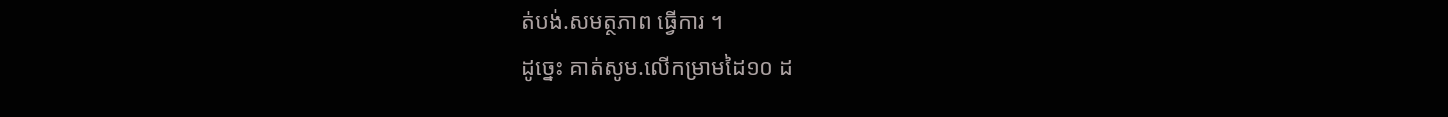ត់បង់.សមត្ថភាព ធ្វើការ ។
ដូច្នេះ គាត់សូម.លើកម្រាមដៃ១០ ដ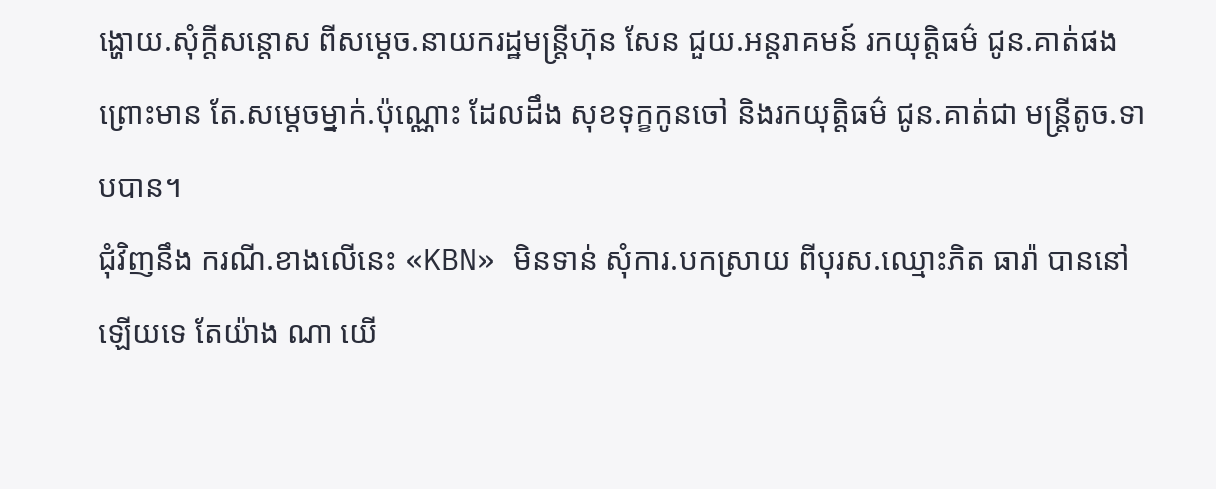ង្ហោយ.សុំក្តីសន្តោស ពីសម្តេច.នាយករដ្ឋមន្ត្រីហ៊ុន សែន ជួយ.អន្តរាគមន៍ រកយុត្តិធម៌ ជូន.គាត់ផង ព្រោះមាន តែ.សម្តេចម្នាក់.ប៉ុណ្ណោះ ដែលដឹង សុខទុក្ខកូនចៅ និងរកយុត្តិធម៌ ជូន.គាត់ជា មន្ត្រីតូច.ទាបបាន។
ជុំវិញនឹង ករណី.ខាងលើនេះ «KBN» មិនទាន់ សុំការ.បកស្រាយ ពីបុរស.ឈ្មោះភិត ធារ៉ា បាននៅឡើយទេ តែយ៉ាង ណា យើ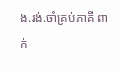ង.រង់.ចាំគ្រប់ភាគី ពាក់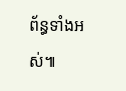ព័ន្ធទាំងអស់៕